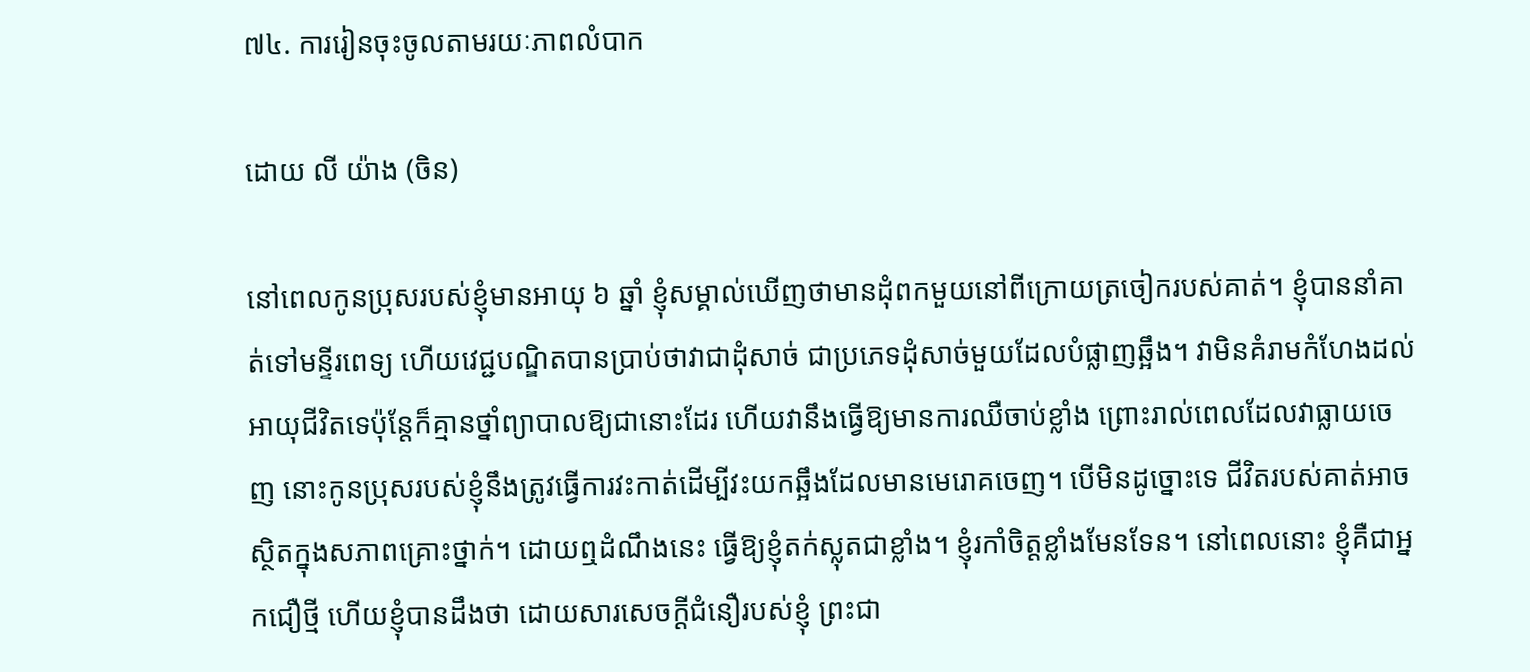៧៤. ការរៀនចុះចូលតាមរយៈភាពលំបាក

ដោយ លី យ៉ាង (ចិន)

នៅពេលកូនប្រុសរបស់ខ្ញុំមានអាយុ ៦ ឆ្នាំ ខ្ញុំសម្គាល់ឃើញថាមានដុំពកមួយនៅពីក្រោយត្រចៀករបស់គាត់។ ខ្ញុំបាននាំគាត់ទៅមន្ទីរពេទ្យ ហើយវេជ្ជបណ្ឌិតបានប្រាប់ថាវាជាដុំសាច់ ជាប្រភេទដុំសាច់មួយដែលបំផ្លាញឆ្អឹង។ វាមិនគំរាមកំហែងដល់អាយុជីវិតទេប៉ុន្តែក៏គ្មានថ្នាំព្យាបាលឱ្យជានោះដែរ ហើយវានឹងធ្វើឱ្យមានការឈឺចាប់ខ្លាំង ព្រោះរាល់ពេលដែលវាធ្លាយចេញ នោះកូនប្រុសរបស់ខ្ញុំនឹងត្រូវធ្វើការវះកាត់ដើម្បីវះយកឆ្អឹងដែលមានមេរោគចេញ។ បើមិនដូច្នោះទេ ជីវិតរបស់គាត់អាចស្ថិតក្នុងសភាពគ្រោះថ្នាក់។ ដោយឮដំណឹងនេះ ធ្វើឱ្យខ្ញុំតក់ស្លុតជាខ្លាំង។ ខ្ញុំរកាំចិត្តខ្លាំងមែនទែន។ នៅពេលនោះ ខ្ញុំគឺជាអ្នកជឿថ្មី ហើយខ្ញុំបានដឹងថា ដោយសារសេចក្ដីជំនឿរបស់ខ្ញុំ ព្រះជា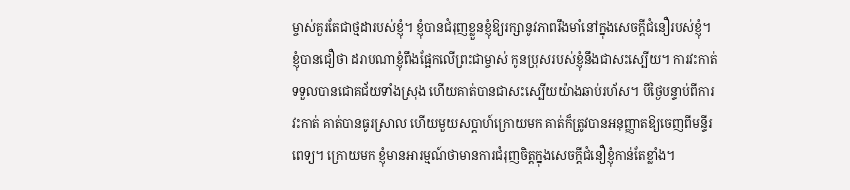ម្ចាស់គួរតែជាថ្មដារបស់ខ្ញុំ។ ខ្ញុំបានជំរុញខ្លួនខ្ញុំឱ្យរក្សានូវភាពរឹងមាំនៅក្នុងសេចក្ដីជំនឿរបស់ខ្ញុំ។ ខ្ញុំបានជឿថា ដរាបណាខ្ញុំពឹងផ្អែកលើព្រះជាម្ចាស់ កូនប្រុសរបស់ខ្ញុំនឹងជាសះស្បើយ។ ការវះកាត់ទទួលបានជោគជ័យទាំងស្រុង ហើយគាត់បានជាសះស្បើយយ៉ាងឆាប់រហ័ស។ បីថ្ងៃបន្ទាប់ពីការវះកាត់ គាត់បានធូរស្រាល ហើយមួយសប្ដាហ៍ក្រោយមក គាត់ក៏ត្រូវបានអនុញ្ញាតឱ្យចេញពីមន្ទីរពេទ្យ។ ក្រោយមក ខ្ញុំមានអារម្មណ៍ថាមានការជំរុញចិត្តក្នុងសេចក្ដីជំនឿខ្ញុំកាន់តែខ្លាំង។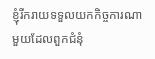ខ្ញុំរីករាយទទួលយកកិច្ចការណាមួយដែលពួកជំនុំ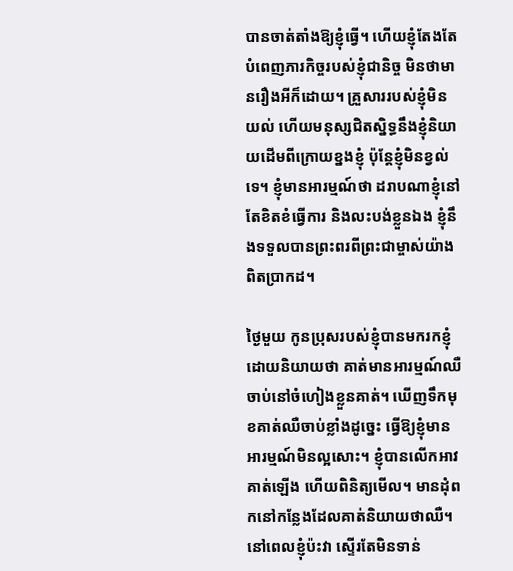បានចាត់តាំងឱ្យខ្ញុំធ្វើ។ ហើយខ្ញុំតែងតែបំពេញភារកិច្ចរបស់ខ្ញុំជានិច្ច មិនថាមានរឿងអីក៏ដោយ។ គ្រួសាររបស់ខ្ញុំមិនយល់ ហើយមនុស្សជិតស្និទ្ធនឹងខ្ញុំនិយាយដើមពីក្រោយខ្នងខ្ញុំ ប៉ុន្តែខ្ញុំមិនខ្វល់ទេ។ ខ្ញុំមានអារម្មណ៍ថា ដរាបណាខ្ញុំនៅតែខិតខំធ្វើការ និងលះបង់ខ្លួនឯង ខ្ញុំនឹងទទួលបានព្រះពរពីព្រះជាម្ចាស់យ៉ាងពិតប្រាកដ។

ថ្ងៃមួយ កូនប្រុសរបស់ខ្ញុំបានមករកខ្ញុំដោយនិយាយថា គាត់មានអារម្មណ៍ឈឺចាប់នៅចំហៀងខ្លួនគាត់។ ឃើញទឹកមុខគាត់ឈឺចាប់ខ្លាំងដូចេ្នះ ធ្វើឱ្យខ្ញុំមានអារម្មណ៍មិនល្អសោះ។ ខ្ញុំបានលើកអាវគាត់ឡើង ហើយពិនិត្យមើល។ មានដុំពកនៅកន្លែងដែលគាត់និយាយថាឈឺ។ នៅពេលខ្ញុំប៉ះវា ស្ទើរតែមិនទាន់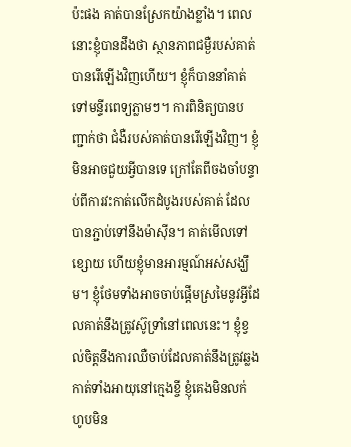ប៉ះផង គាត់បានស្រែកយ៉ាងខ្លាំង។ ពេលនោះខ្ញុំបានដឹងថា ស្ថានភាពជម្ងឺរបស់គាត់បានរើឡើងវិញហើយ។ ខ្ញុំក៏បាននាំគាត់ទៅមន្ទីរពេទ្យភ្លាមៗ។ ការពិនិត្យបានបញ្ជាក់ថា ជំងឺរបស់គាត់បានរើឡើងវិញ។ ខ្ញុំមិនអាចជួយអ្វីបានទេ ក្រៅតែពីចងចាំបន្ទាប់ពីការវះកាត់លើកដំបូងរបស់គាត់ ដែលបានភ្ជាប់ទៅនឹងម៉ាស៊ីន។ គាត់មើលទៅខ្សោយ ហើយខ្ញុំមានអារម្មណ៍អស់សង្ឃឹម។ ខ្ញុំថែមទាំងអាចចាប់ផ្តើមស្រមៃនូវអ្វីដែលគាត់នឹងត្រូវស៊ូទ្រាំនៅពេលនេះ។ ខ្ញុំខ្វល់ចិត្តនឹងការឈឺចាប់ដែលគាត់នឹងត្រូវឆ្លងកាត់ទាំងអាយុនៅក្មេងខ្ចី ខ្ញុំគេងមិនលក់ ហូបមិន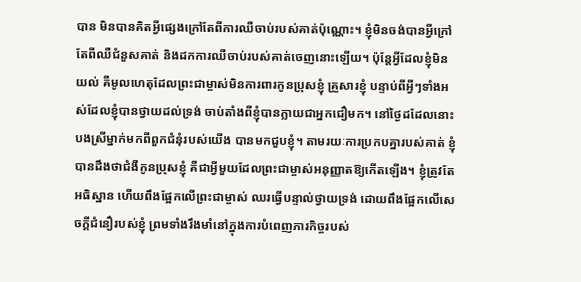បាន មិនបានគិតអ្វីផ្សេងក្រៅតែពីការឈឺចាប់របស់គាត់ប៉ុណ្ណោះ។ ខ្ញុំមិនចង់បានអ្វីក្រៅតែពីឈឺជំនួសគាត់ និងដកការឈឺចាប់របស់គាត់ចេញនោះឡើយ។ ប៉ុន្តែអ្វីដែលខ្ញុំមិនយល់ គឺមូលហេតុដែលព្រះជាម្ចាស់មិនការពារកូនប្រុសខ្ញុំ គ្រួសារខ្ញុំ បន្ទាប់ពីអ្វីៗទាំងអស់ដែលខ្ញុំបានថ្វាយដល់ទ្រង់ ចាប់តាំងពីខ្ញុំបានក្លាយជាអ្នកជឿមក។ នៅថ្ងៃដដែលនោះ បងស្រីម្នាក់មកពីពួកជំនុំរបស់យើង បានមកជួបខ្ញុំ។ តាមរយៈការប្រកបគ្នារបស់គាត់ ខ្ញុំបានដឹងថាជំងឺកូនប្រុសខ្ញុំ គឺជាអ្វីមួយដែលព្រះជាម្ចាស់អនុញ្ញាតឱ្យកើតឡើង។ ខ្ញុំត្រូវតែអធិស្ឋាន ហើយពឹងផ្អែកលើព្រះជាម្ចាស់ ឈរធ្វើបន្ទាល់ថ្វាយទ្រង់ ដោយពឹងផ្អែកលើសេចក្ដីជំនឿរបស់ខ្ញុំ ព្រមទាំងរឹងមាំនៅក្នុងការបំពេញភារកិច្ចរបស់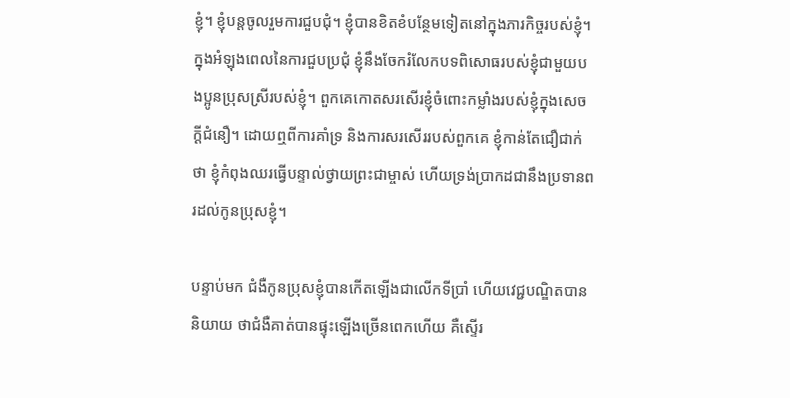ខ្ញុំ។ ខ្ញុំបន្តចូលរួមការជួបជុំ។ ខ្ញុំបានខិតខំបន្ថែមទៀតនៅក្នុងភារកិច្ចរបស់ខ្ញុំ។ ក្នុងអំឡុងពេលនៃការជួបប្រជុំ ខ្ញុំនឹងចែករំលែកបទពិសោធរបស់ខ្ញុំជាមួយបងប្អូនប្រុសស្រីរបស់ខ្ញុំ។ ពួកគេកោតសរសើរខ្ញុំចំពោះកម្លាំងរបស់ខ្ញុំក្នុងសេចក្ដីជំនឿ។ ដោយឮពីការគាំទ្រ និងការសរសើររបស់ពួកគេ ខ្ញុំកាន់តែជឿជាក់ថា ខ្ញុំកំពុងឈរធ្វើបន្ទាល់ថ្វាយព្រះជាម្ចាស់ ហើយទ្រង់ប្រាកដជានឹងប្រទានពរដល់កូនប្រុសខ្ញុំ។

បន្ទាប់មក ជំងឺកូនប្រុសខ្ញុំបានកើតឡើងជាលើកទីប្រាំ ហើយវេជ្ជបណ្ឌិតបាននិយាយ ថាជំងឺគាត់បានផ្ទុះឡើងច្រើនពេកហើយ គឺស្ទើរ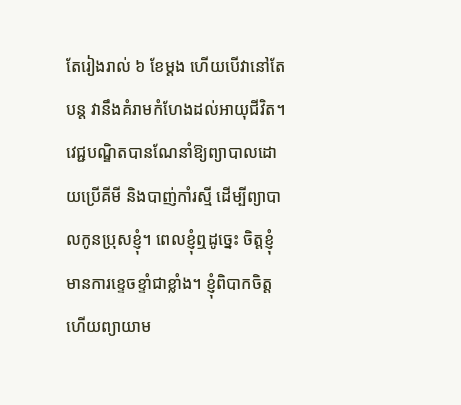តែរៀងរាល់ ៦ ខែម្តង ហើយបើវានៅតែបន្ត វានឹងគំរាមកំហែងដល់អាយុជីវិត។ វេជ្ជបណ្ឌិតបានណែនាំឱ្យព្យាបាលដោយប្រើគីមី និងបាញ់កាំរស្មី ដើម្បីព្យាបាលកូនប្រុសខ្ញុំ។ ពេលខ្ញុំឮដូច្នេះ ចិត្តខ្ញុំមានការខ្ទេចខ្ទាំជាខ្លាំង។ ខ្ញុំពិបាកចិត្ត ហើយព្យាយាម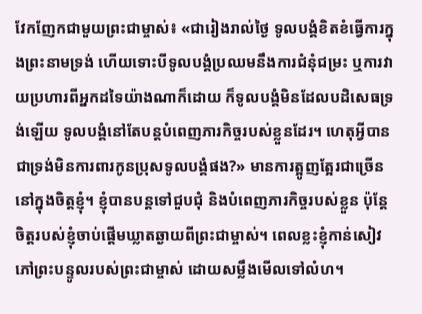វែកញែកជាមួយព្រះជាម្ចាស់៖ «ជារៀងរាល់ថ្ងៃ ទូលបង្គំខិតខំធ្វើការក្នុងព្រះនាមទ្រង់ ហើយទោះបីទូលបង្គំប្រឈមនឹងការជំនុំជម្រះ ឬការវាយប្រហារពីអ្នកដទៃយ៉ាងណាក៏ដោយ ក៏ទូលបង្គំមិនដែលបដិសេធទ្រង់ឡើយ ទូលបង្គំនៅតែបន្តបំពេញភារកិច្ចរបស់ខ្លួនដែរ។ ហេតុអ្វីបានជាទ្រង់មិនការពារកូនប្រុសទូលបង្គំផង?» មានការត្អូញត្អែរជាច្រើននៅក្នុងចិត្តខ្ញុំ។ ខ្ញុំបានបន្តទៅជួបជុំ និងបំពេញភារកិច្ចរបស់ខ្លួន ប៉ុន្តែចិត្តរបស់ខ្ញុំចាប់ផ្ដើមឃ្លាតឆ្ងាយពីព្រះជាម្ចាស់។ ពេលខ្លះខ្ញុំកាន់សៀវភៅព្រះបន្ទូលរបស់ព្រះជាម្ចាស់ ដោយសម្លឹងមើលទៅលំហ។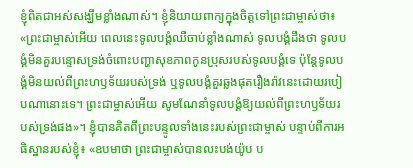ខ្ញុំពិតជាអស់សង្ឃឹមខ្លាំងណាស់។ ខ្ញុំនិយាយពាក្យក្នុងចិត្តទៅព្រះជាម្ចាស់ថា៖ «ព្រះជាម្ចាស់អើយ ពេលនេះទូលបង្គំឈឺចាប់ខ្លាំងណាស់ ទូលបង្គំដឹងថា ទូលបង្គំមិនគួរបន្ទោសទ្រង់ចំពោះបញ្ហាសុខភាពកូនប្រុសរបស់ទូលបង្គំទេ ប៉ុន្តែទូលបង្គំមិនយល់ពីព្រះហឫទ័យរបស់ទ្រង់ ឬទូលបង្គំគួរឆ្លងផុតរឿងរ៉ាវនេះដោយរបៀបណានោះទេ។ ព្រះជាម្ចាស់អើយ សូមណែនាំទូលបង្គំឱ្យយល់ពីព្រះហឫទ័យរបស់ទ្រង់ផង»។ ខ្ញុំបានគិតពីព្រះបន្ទូលទាំងនេះរបស់ព្រះជាម្ចាស់ បន្ទាប់ពីការអធិស្ឋានរបស់ខ្ញុំ៖ «ឧបមាថា ព្រះជាម្ចាស់បានលះបង់យ៉ូប ប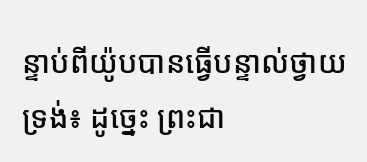ន្ទាប់ពីយ៉ូបបានធ្វើបន្ទាល់ថ្វាយទ្រង់៖ ដូច្នេះ ព្រះជា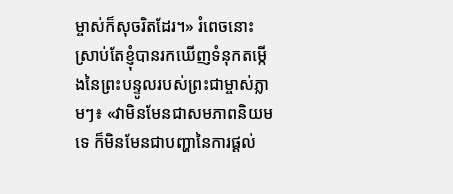ម្ចាស់ក៏សុចរិតដែរ។» រំពេចនោះ ស្រាប់តែខ្ញុំបានរកឃើញទំនុកតម្កើងនៃព្រះបន្ទូលរបស់ព្រះជាម្ចាស់ភ្លាមៗ៖ «វាមិនមែនជាសមភាពនិយមទេ ក៏មិនមែនជាបញ្ហានៃការផ្ដល់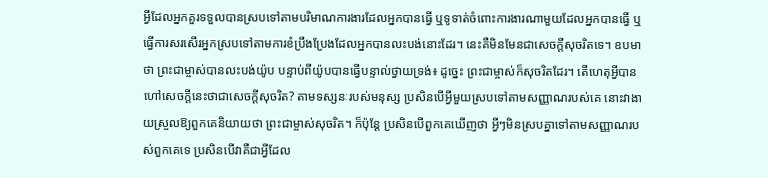អ្វីដែលអ្នកគួរទទួលបានស្របទៅតាមបរិមាណការងារដែលអ្នកបានធ្វើ ឬទូទាត់ចំពោះការងារណាមួយដែលអ្នកបានធ្វើ ឬធ្វើការសរសើរអ្នកស្របទៅតាមការខំប្រឹងប្រែងដែលអ្នកបានលះបង់នោះដែរ។ នេះគឺមិនមែនជាសេចក្ដីសុចរិតទេ។ ឧបមាថា ព្រះជាម្ចាស់បានលះបង់យ៉ូប បន្ទាប់ពីយ៉ូបបានធ្វើបន្ទាល់ថ្វាយទ្រង់៖ ដូច្នេះ ព្រះជាម្ចាស់ក៏សុចរិតដែរ។ តើហេតុអ្វីបានហៅសេចក្ដីនេះថាជាសេចក្ដីសុចរិត? តាមទស្សនៈរបស់មនុស្ស ប្រសិនបើអ្វីមួយស្របទៅតាមសញ្ញាណរបស់គេ នោះវាងាយស្រួលឱ្យពួកគេនិយាយថា ព្រះជាម្ចាស់សុចរិត។ ក៏ប៉ុន្តែ ប្រសិនបើពួកគេឃើញថា អ្វីៗមិនស្របគ្នាទៅតាមសញ្ញាណរបស់ពួកគេទេ ប្រសិនបើវាគឺជាអ្វីដែល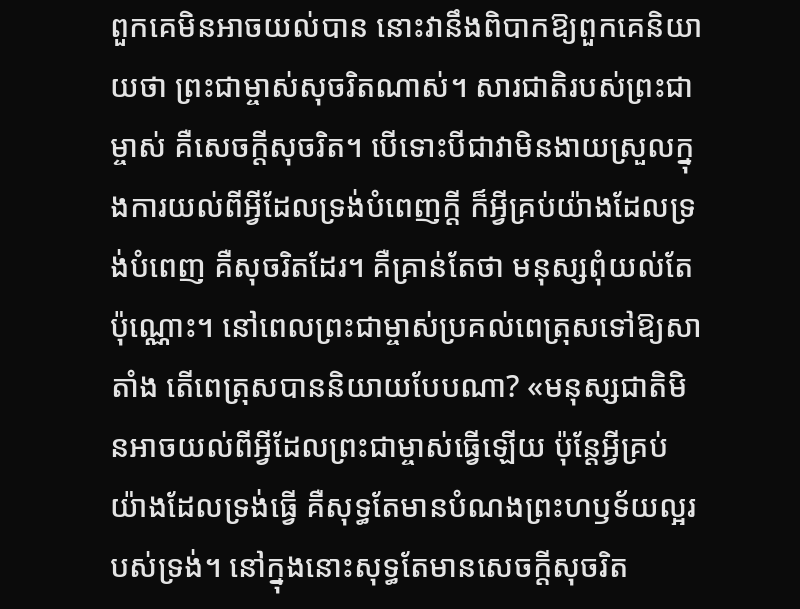ពួកគេមិនអាចយល់បាន នោះវានឹងពិបាកឱ្យពួកគេនិយាយថា ព្រះជាម្ចាស់សុចរិតណាស់។ សារជាតិរបស់ព្រះជាម្ចាស់ គឺសេចក្ដីសុចរិត។ បើទោះបីជាវាមិនងាយស្រួលក្នុងការយល់ពីអ្វីដែលទ្រង់បំពេញក្ដី ក៏អ្វីគ្រប់យ៉ាងដែលទ្រង់បំពេញ គឺសុចរិតដែរ។ គឺគ្រាន់តែថា មនុស្សពុំយល់តែប៉ុណ្ណោះ។ នៅពេលព្រះជាម្ចាស់ប្រគល់ពេត្រុសទៅឱ្យសាតាំង តើពេត្រុសបាននិយាយបែបណា? «មនុស្សជាតិមិនអាចយល់ពីអ្វីដែលព្រះជាម្ចាស់ធ្វើឡើយ ប៉ុន្តែអ្វីគ្រប់យ៉ាងដែលទ្រង់ធ្វើ គឺសុទ្ធតែមានបំណងព្រះហឫទ័យល្អរបស់ទ្រង់។ នៅក្នុងនោះសុទ្ធតែមានសេចក្ដីសុចរិត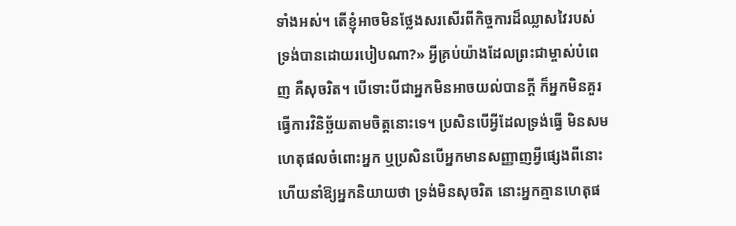ទាំងអស់។ តើខ្ញុំអាចមិនថ្លែងសរសើរពីកិច្ចការដ៏ឈ្លាសវៃរបស់ទ្រង់បានដោយរបៀបណា?» អ្វីគ្រប់យ៉ាងដែលព្រះជាម្ចាស់បំពេញ គឺសុចរិត។ បើទោះបីជាអ្នកមិនអាចយល់បានក្ដី ក៏អ្នកមិនគួរធ្វើការវិនិច្ឆ័យតាមចិត្តនោះទេ។ ប្រសិនបើអ្វីដែលទ្រង់ធ្វើ មិនសមហេតុផលចំពោះអ្នក ឬប្រសិនបើអ្នកមានសញ្ញាញអ្វីផ្សេងពីនោះ ហើយនាំឱ្យអ្នកនិយាយថា ទ្រង់មិនសុចរិត នោះអ្នកគ្មានហេតុផ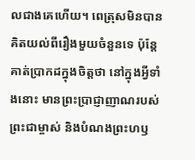លជាងគេហើយ។ ពេត្រុសមិនបានគិតយល់ពីរឿងមួយចំនួនទេ ប៉ុន្តែគាត់ប្រាកដក្នុងចិត្តថា នៅក្នុងអ្វីទាំងនោះ មានព្រះប្រាជ្ញាញាណរបស់ព្រះជាម្ចាស់ និងបំណងព្រះហឫ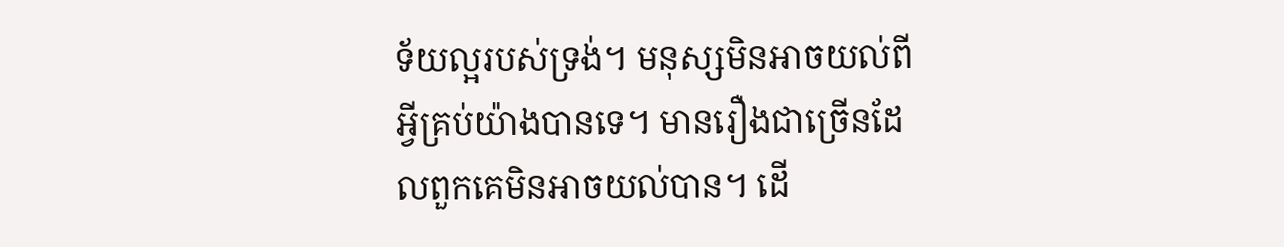ទ័យល្អរបស់ទ្រង់។ មនុស្សមិនអាចយល់ពីអ្វីគ្រប់យ៉ាងបានទេ។ មានរឿងជាច្រើនដែលពួកគេមិនអាចយល់បាន។ ដើ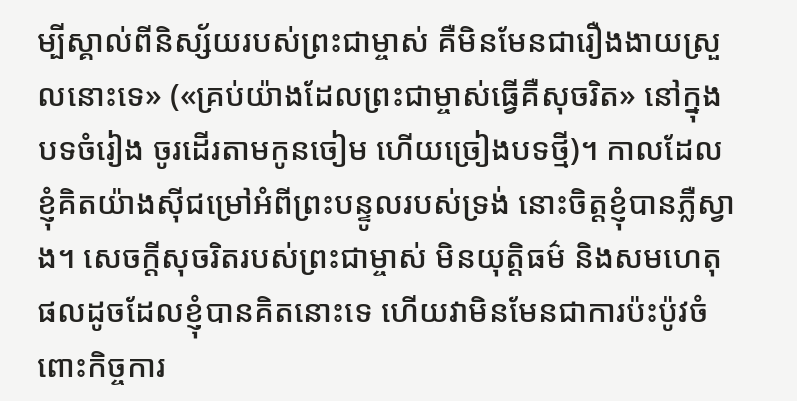ម្បីស្គាល់ពីនិស្ស័យរបស់ព្រះជាម្ចាស់ គឺមិនមែនជារឿងងាយស្រួលនោះទេ» («គ្រប់យ៉ាងដែលព្រះជាម្ចាស់ធ្វើគឺសុចរិត» នៅក្នុង បទចំរៀង ចូរដើរតាមកូនចៀម ហើយច្រៀងបទថ្មី)។ កាលដែលខ្ញុំគិតយ៉ាងស៊ីជម្រៅអំពីព្រះបន្ទូលរបស់ទ្រង់ នោះចិត្តខ្ញុំបានភ្លឺស្វាង។ សេចក្តីសុចរិតរបស់ព្រះជាម្ចាស់ មិនយុត្តិធម៌ និងសមហេតុផលដូចដែលខ្ញុំបានគិតនោះទេ ហើយវាមិនមែនជាការប៉ះប៉ូវចំពោះកិច្ចការ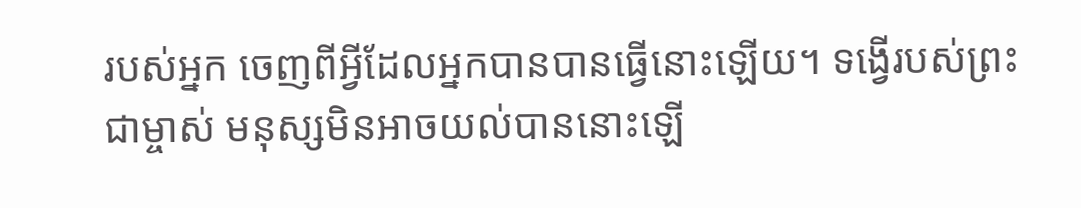របស់អ្នក ចេញពីអ្វីដែលអ្នកបានបានធ្វើនោះឡើយ។ ទង្វើរបស់ព្រះជាម្ចាស់ មនុស្សមិនអាចយល់បាននោះឡើ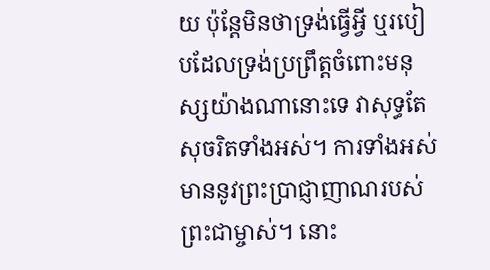យ ប៉ុន្តែមិនថាទ្រង់ធ្វើអ្វី ឬរបៀបដែលទ្រង់ប្រព្រឹត្ដចំពោះមនុស្សយ៉ាងណានោះទេ វាសុទ្ធតែសុចរិតទាំងអស់។ ការទាំងអស់មាននូវព្រះប្រាជ្ញាញាណរបស់ព្រះជាម្ចាស់។ នោះ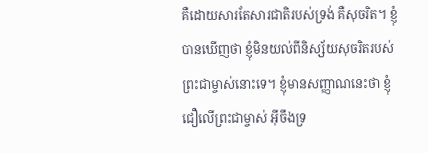គឺដោយសារតែសារជាតិរបស់ទ្រង់ គឺសុចរិត។ ខ្ញុំបានឃើញថា ខ្ញុំមិនយល់ពីនិស្ស័យសុចរិតរបស់ព្រះជាម្ចាស់នោះទេ។ ខ្ញុំមានសញ្ញាណនេះថា ខ្ញុំជឿលើព្រះជាម្ចាស់ អ៊ីចឹងទ្រ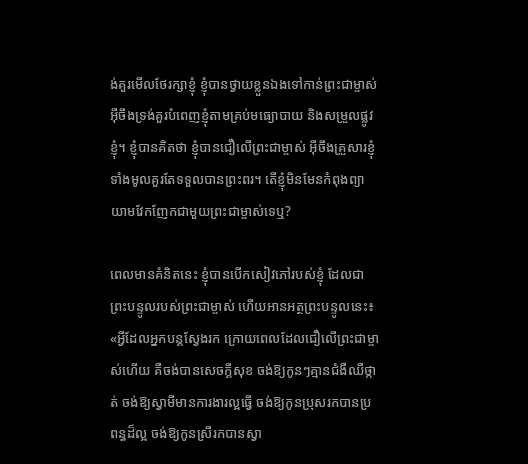ង់គួរមើលថែរក្សាខ្ញុំ ខ្ញុំបានថ្វាយខ្លួនឯងទៅកាន់ព្រះជាម្ចាស់ អ៊ីចឹងទ្រង់គួរបំពេញខ្ញុំតាមគ្រប់មធ្យោបាយ និងសម្រួលផ្លូវខ្ញុំ។ ខ្ញុំបានគិតថា ខ្ញុំបានជឿលើព្រះជាម្ចាស់ អ៊ីចឹងគ្រួសារខ្ញុំទាំងមូលគួរតែទទួលបានព្រះពរ។ តើខ្ញុំមិនមែនកំពុងព្យាយាមវែកញែកជាមួយព្រះជាម្ចាស់ទេឬ?

ពេលមានគំនិតនេះ ខ្ញុំបានបើកសៀវភៅរបស់ខ្ញុំ ដែលជាព្រះបន្ទូលរបស់ព្រះជាម្ចាស់ ហើយអានអត្ថព្រះបន្ទូលនេះ៖ «អ្វីដែលអ្នកបន្តស្វែងរក ក្រោយពេលដែលជឿលើព្រះជាម្ចាស់ហើយ គឺចង់បានសេចក្តីសុខ ចង់ឱ្យកូនៗគ្មានជំងឺឈឺថ្កាត់ ចង់ឱ្យស្វាមីមានការងារល្អធ្វើ ចង់ឱ្យកូនប្រុសរកបានប្រពន្ធដ៏ល្អ ចង់ឱ្យកូនស្រីរកបានស្វា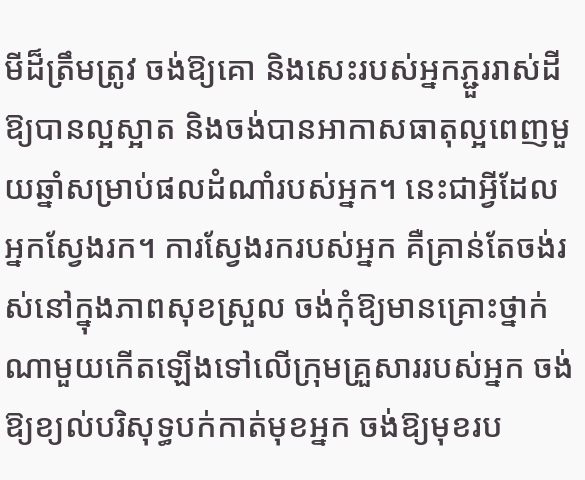មីដ៏ត្រឹមត្រូវ ចង់ឱ្យគោ និងសេះរបស់អ្នកភ្ជួររាស់ដីឱ្យបានល្អស្អាត និងចង់បានអាកាសធាតុល្អពេញមួយឆ្នាំសម្រាប់ផលដំណាំរបស់អ្នក។ នេះជាអ្វីដែលអ្នកស្វែងរក។ ការស្វែងរករបស់អ្នក គឺគ្រាន់តែចង់រស់នៅក្នុងភាពសុខស្រួល ចង់កុំឱ្យមានគ្រោះថ្នាក់ណាមួយកើតឡើងទៅលើក្រុមគ្រួសាររបស់អ្នក ចង់ឱ្យខ្យល់បរិសុទ្ធបក់កាត់មុខអ្នក ចង់ឱ្យមុខរប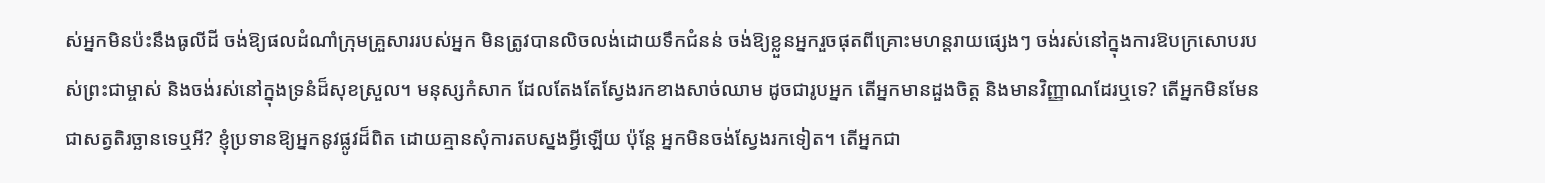ស់អ្នកមិនប៉ះនឹងធូលីដី ចង់ឱ្យផលដំណាំក្រុមគ្រួសាររបស់អ្នក មិនត្រូវបានលិចលង់ដោយទឹកជំនន់ ចង់ឱ្យខ្លួនអ្នករួចផុតពីគ្រោះមហន្តរាយផ្សេងៗ ចង់រស់នៅក្នុងការឱបក្រសោបរបស់ព្រះជាម្ចាស់ និងចង់រស់នៅក្នុងទ្រនំដ៏សុខស្រួល។ មនុស្សកំសាក ដែលតែងតែស្វែងរកខាងសាច់ឈាម ដូចជារូបអ្នក តើអ្នកមានដួងចិត្ត និងមានវិញ្ញាណដែរឬទេ? តើអ្នកមិនមែនជាសត្វតិរច្ឆានទេឬអី? ខ្ញុំប្រទានឱ្យអ្នកនូវផ្លូវដ៏ពិត ដោយគ្មានសុំការតបស្នងអ្វីឡើយ ប៉ុន្តែ អ្នកមិនចង់ស្វែងរកទៀត។ តើអ្នកជា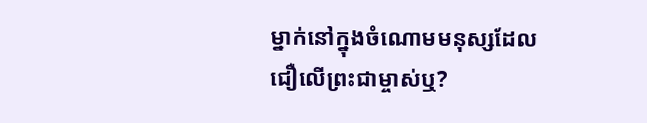ម្នាក់នៅក្នុងចំណោមមនុស្សដែលជឿលើព្រះជាម្ចាស់ឬ?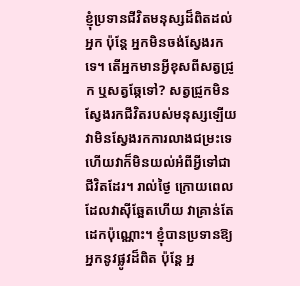ខ្ញុំប្រទានជីវិតមនុស្សដ៏ពិតដល់អ្នក ប៉ុន្តែ អ្នកមិនចង់ស្វែងរកទេ។ តើអ្នកមានអ្វីខុសពីសត្វជ្រូក ឬសត្វឆ្កែទៅ? សត្វជ្រូកមិនស្វែងរកជីវិតរបស់មនុស្សឡើយ វាមិនស្វែងរកការលាងជម្រះទេ ហើយវាក៏មិនយល់អំពីអ្វីទៅជាជីវិតដែរ។ រាល់ថ្ងៃ ក្រោយពេលដែលវាស៊ីឆ្អែតហើយ វាគ្រាន់តែដេកប៉ុណ្ណោះ។ ខ្ញុំបានប្រទានឱ្យអ្នកនូវផ្លូវដ៏ពិត ប៉ុន្តែ អ្ន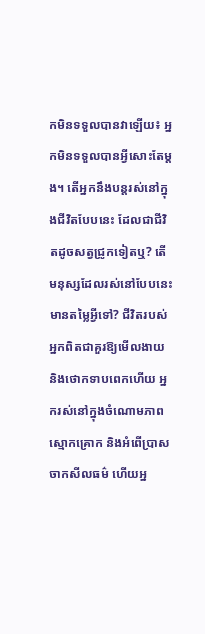កមិនទទួលបានវាឡើយ៖ អ្នកមិនទទួលបានអ្វីសោះតែម្ដង។ តើអ្នកនឹងបន្តរស់នៅក្នុងជីវិតបែបនេះ ដែលជាជីវិតដូចសត្វជ្រូកទៀតឬ? តើមនុស្សដែលរស់នៅបែបនេះមានតម្លៃអ្វីទៅ? ជីវិតរបស់អ្នកពិតជាគួរឱ្យមើលងាយ និងថោកទាបពេកហើយ អ្នករស់នៅក្នុងចំណោមភាពស្មោកគ្រោក និងអំពើប្រាសចាកសីលធម៌ ហើយអ្ន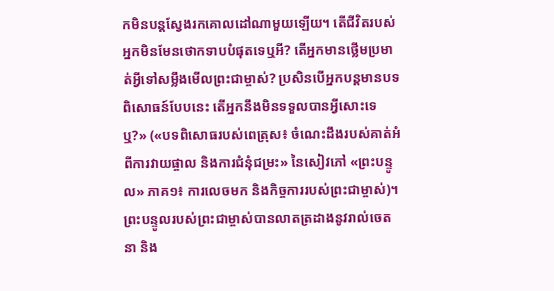កមិនបន្តស្វែងរកគោលដៅណាមួយឡើយ។ តើជីវិតរបស់អ្នកមិនមែនថោកទាបបំផុតទេឬអី? តើអ្នកមានថ្លើមប្រមាត់អ្វីទៅសម្លឹងមើលព្រះជាម្ចាស់? ប្រសិនបើអ្នកបន្តមានបទពិសោធន៍បែបនេះ តើអ្នកនឹងមិនទទួលបានអ្វីសោះទេឬ?» («បទពិសោធរបស់ពេត្រុស៖ ចំណេះដឹងរបស់គាត់អំពីការវាយផ្ចាល និងការជំនុំជម្រះ» នៃសៀវភៅ «ព្រះបន្ទូល» ភាគ១៖ ការលេចមក និងកិច្ចការរបស់ព្រះជាម្ចាស់)។ ព្រះបន្ទូលរបស់ព្រះជាម្ចាស់បានលាតត្រដាងនូវរាល់ចេតនា និង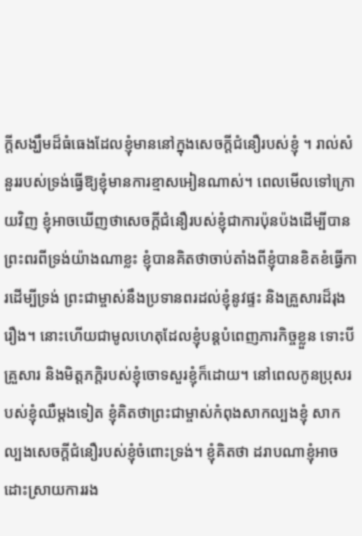ក្តីសង្ឃឹមដ៏ធំធេងដែលខ្ញុំមាននៅក្នុងសេចក្ដីជំនឿរបស់ខ្ញុំ ។ រាល់សំនួររបស់ទ្រង់ធ្វើឱ្យខ្ញុំមានការខ្មាសអៀនណាស់។ ពេលមើលទៅក្រោយវិញ ខ្ញុំអាចឃើញថាសេចក្ដីជំនឿរបស់ខ្ញុំជាការប៉ុនប៉ងដើម្បីបានព្រះពរពីទ្រង់យ៉ាងណាខ្លះ ខ្ញុំបានគិតថាចាប់តាំងពីខ្ញុំបានខិតខំធ្វើការដើម្បីទ្រង់ ព្រះជាម្ចាស់នឹងប្រទានពរដល់ខ្ញុំនូវផ្ទះ និងគ្រួសារដ៏រុងរឿង។ នោះហើយជាមូលហេតុដែលខ្ញុំបន្តបំពេញភារកិច្ចខ្លួន ទោះបីគ្រួសារ និងមិត្តភក្តិរបស់ខ្ញុំចោទសួរខ្ញុំក៏ដោយ។ នៅពេលកូនប្រុសរបស់ខ្ញុំឈឺម្តងទៀត ខ្ញុំគិតថាព្រះជាម្ចាស់កំពុងសាកល្បងខ្ញុំ សាកល្បងសេចក្ដីជំនឿរបស់ខ្ញុំចំពោះទ្រង់។ ខ្ញុំគិតថា ដរាបណាខ្ញុំអាចដោះស្រាយការរង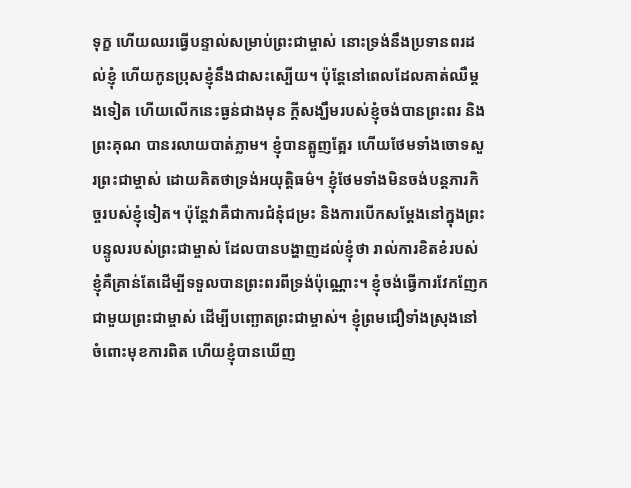ទុក្ខ ហើយឈរធ្វើបន្ទាល់សម្រាប់ព្រះជាម្ចាស់ នោះទ្រង់នឹងប្រទានពរដល់ខ្ញុំ ហើយកូនប្រុសខ្ញុំនឹងជាសះស្បើយ។ ប៉ុន្តែនៅពេលដែលគាត់ឈឺម្តងទៀត ហើយលើកនេះធ្ងន់ជាងមុន ក្តីសង្ឃឹមរបស់ខ្ញុំចង់បានព្រះពរ និងព្រះគុណ បានរលាយបាត់ភ្លាម។ ខ្ញុំបានត្អូញត្អែរ ហើយថែមទាំងចោទសួរព្រះជាម្ចាស់ ដោយគិតថាទ្រង់អយុត្តិធម៌។ ខ្ញុំថែមទាំងមិនចង់បន្តភារកិច្ចរបស់ខ្ញុំទៀត។ ប៉ុន្តែវាគឺជាការជំនុំជម្រះ និងការបើកសម្តែងនៅក្នុងព្រះបន្ទូលរបស់ព្រះជាម្ចាស់ ដែលបានបង្ហាញដល់ខ្ញុំថា រាល់ការខិតខំរបស់ខ្ញុំគឺគ្រាន់តែដើម្បីទទួលបានព្រះពរពីទ្រង់ប៉ុណ្ណោះ។ ខ្ញុំចង់ធ្វើការវែកញែកជាមួយព្រះជាម្ចាស់ ដើម្បីបញ្ឆោតព្រះជាម្ចាស់។ ខ្ញុំព្រមជឿទាំងស្រុងនៅចំពោះមុខការពិត ហើយខ្ញុំបានឃើញ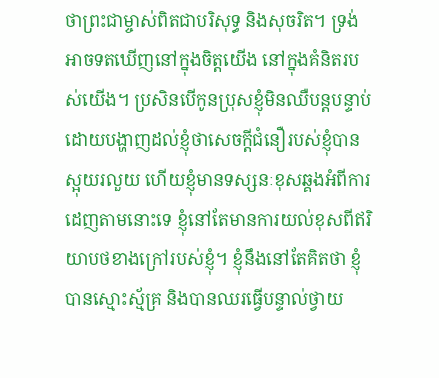ថាព្រះជាម្ចាស់ពិតជាបរិសុទ្ធ និងសុចរិត។ ទ្រង់អាចទតឃើញនៅក្នុងចិត្តយើង នៅក្នុងគំនិតរបស់យើង។ ប្រសិនបើកូនប្រុសខ្ញុំមិនឈឺបន្តបន្ទាប់ ដោយបង្ហាញដល់ខ្ញុំថាសេចក្ដីជំនឿរបស់ខ្ញុំបានស្អុយរលួយ ហើយខ្ញុំមានទស្សនៈខុសឆ្គងអំពីការដេញតាមនោះទេ ខ្ញុំនៅតែមានការយល់ខុសពីឥរិយាបថខាងក្រៅរបស់ខ្ញុំ។ ខ្ញុំនឹងនៅតែគិតថា ខ្ញុំបានស្មោះស្ម័គ្រ និងបានឈរធ្វើបន្ទាល់ថ្វាយ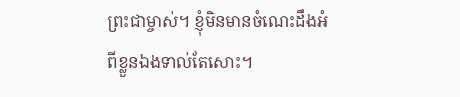ព្រះជាម្ចាស់។ ខ្ញុំមិនមានចំណេះដឹងអំពីខ្លួនឯងទាល់តែសោះ។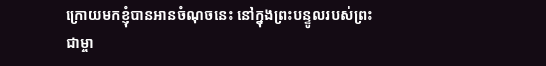ក្រោយមកខ្ញុំបានអានចំណុចនេះ នៅក្នុងព្រះបន្ទូលរបស់ព្រះជាម្ចា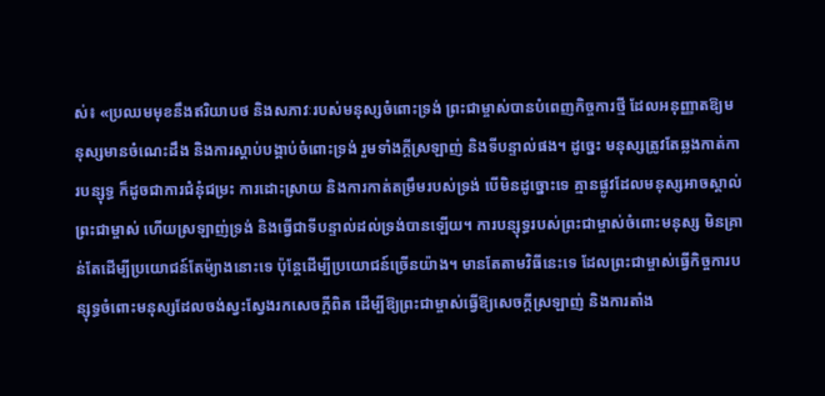ស់៖ «ប្រឈមមុខនឹងឥរិយាបថ និងសភាវៈរបស់មនុស្សចំពោះទ្រង់ ព្រះជាម្ចាស់បានបំពេញកិច្ចការថ្មី ដែលអនុញ្ញាតឱ្យមនុស្សមានចំណេះដឹង និងការស្តាប់បង្គាប់ចំពោះទ្រង់ រួមទាំងក្តីស្រឡាញ់ និងទីបន្ទាល់ផង។ ដូច្នេះ មនុស្សត្រូវតែឆ្លងកាត់ការបន្សុទ្ធ ក៏ដូចជាការជំនុំជម្រះ ការដោះស្រាយ និងការកាត់តម្រឹមរបស់ទ្រង់ បើមិនដូច្នោះទេ គ្មានផ្លូវដែលមនុស្សអាចស្គាល់ព្រះជាម្ចាស់ ហើយស្រឡាញ់ទ្រង់ និងធ្វើជាទីបន្ទាល់ដល់ទ្រង់បានឡើយ។ ការបន្សុទ្ធរបស់ព្រះជាម្ចាស់ចំពោះមនុស្ស មិនគ្រាន់តែដើម្បីប្រយោជន៍តែម៉្យាងនោះទេ ប៉ុន្តែដើម្បីប្រយោជន៍ច្រើនយ៉ាង។ មានតែតាមវិធីនេះទេ ដែលព្រះជាម្ចាស់ធ្វើកិច្ចការបន្សុទ្ធចំពោះមនុស្សដែលចង់ស្វះស្វែងរកសេចក្តីពិត ដើម្បីឱ្យព្រះជាម្ចាស់ធ្វើឱ្យសេចក្តីស្រឡាញ់ និងការតាំង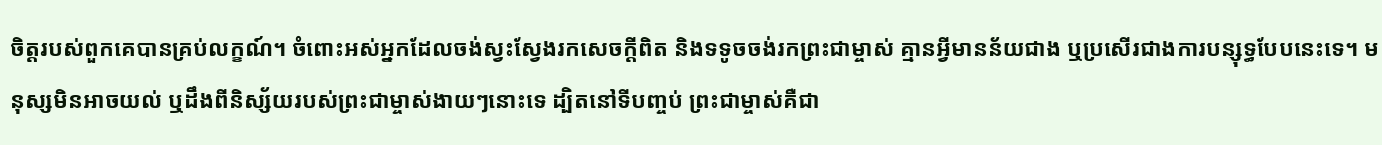ចិត្តរបស់ពួកគេបានគ្រប់លក្ខណ៍។ ចំពោះអស់អ្នកដែលចង់ស្វះស្វែងរកសេចក្តីពិត និងទទូចចង់រកព្រះជាម្ចាស់ គ្មានអ្វីមានន័យជាង ឬប្រសើរជាងការបន្សុទ្ធបែបនេះទេ។ មនុស្សមិនអាចយល់ ឬដឹងពីនិស្ស័យរបស់ព្រះជាម្ចាស់ងាយៗនោះទេ ដ្បិតនៅទីបញ្ចប់ ព្រះជាម្ចាស់គឺជា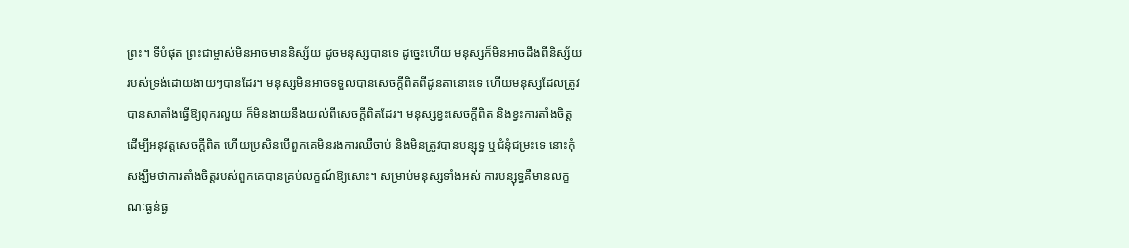ព្រះ។ ទីបំផុត ព្រះជាម្ចាស់មិនអាចមាននិស្ស័យ ដូចមនុស្សបានទេ ដូច្នេះហើយ មនុស្សក៏មិនអាចដឹងពីនិស្ស័យរបស់ទ្រង់ដោយងាយៗបានដែរ។ មនុស្សមិនអាចទទួលបានសេចក្តីពិតពីដូនតានោះទេ ហើយមនុស្សដែលត្រូវបានសាតាំងធ្វើឱ្យពុករលួយ ក៏មិនងាយនឹងយល់ពីសេចក្តីពិតដែរ។ មនុស្សខ្វះសេចក្តីពិត និងខ្វះការតាំងចិត្តដើម្បីអនុវត្តសេចក្តីពិត ហើយប្រសិនបើពួកគេមិនរងការឈឺចាប់ និងមិនត្រូវបានបន្សុទ្ធ ឬជំនុំជម្រះទេ នោះកុំសង្ឃឹមថាការតាំងចិត្តរបស់ពួកគេបានគ្រប់លក្ខណ៍ឱ្យសោះ។ សម្រាប់មនុស្សទាំងអស់ ការបន្សុទ្ធគឺមានលក្ខណៈធ្ងន់ធ្ង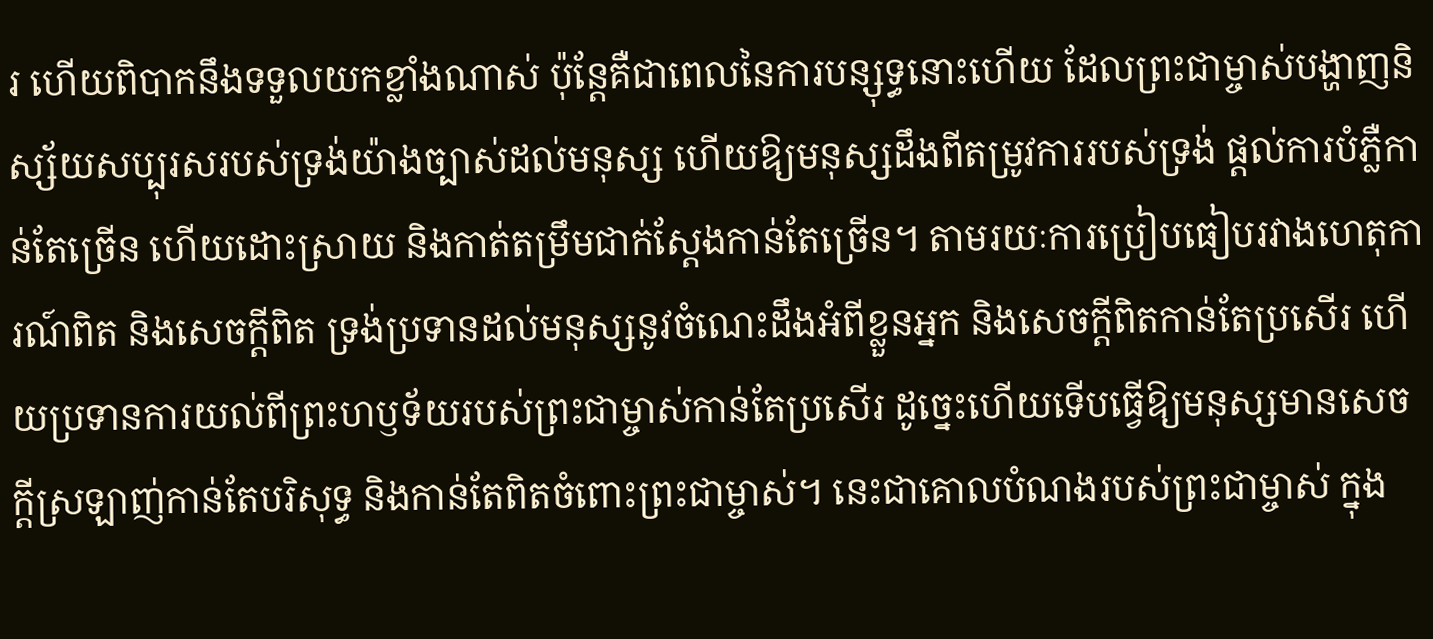រ ហើយពិបាកនឹងទទួលយកខ្លាំងណាស់ ប៉ុន្តែគឺជាពេលនៃការបន្សុទ្ធនោះហើយ ដែលព្រះជាម្ចាស់បង្ហាញនិស្ស័យសប្បុរសរបស់ទ្រង់យ៉ាងច្បាស់ដល់មនុស្ស ហើយឱ្យមនុស្សដឹងពីតម្រូវការរបស់ទ្រង់ ផ្តល់ការបំភ្លឺកាន់តែច្រើន ហើយដោះស្រាយ និងកាត់តម្រឹមជាក់ស្តែងកាន់តែច្រើន។ តាមរយៈការប្រៀបធៀបរវាងហេតុការណ៍ពិត និងសេចក្តីពិត ទ្រង់ប្រទានដល់មនុស្សនូវចំណេះដឹងអំពីខ្លួនអ្នក និងសេចក្តីពិតកាន់តែប្រសើរ ហើយប្រទានការយល់ពីព្រះហឫទ័យរបស់ព្រះជាម្ចាស់កាន់តែប្រសើរ ដូច្នេះហើយទើបធ្វើឱ្យមនុស្សមានសេចក្តីស្រឡាញ់កាន់តែបរិសុទ្ធ និងកាន់តែពិតចំពោះព្រះជាម្ចាស់។ នេះជាគោលបំណងរបស់ព្រះជាម្ចាស់ ក្នុង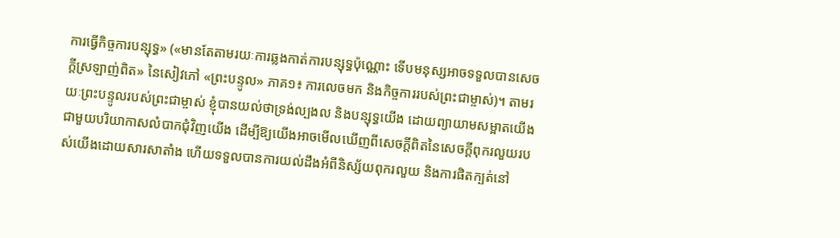ការធ្វើកិច្ចការបន្សុទ្ធ» («មានតែតាមរយៈការឆ្លងកាត់ការបន្សុទ្ធប៉ុណ្ណោះ ទើបមនុស្សអាចទទួលបានសេចក្តីស្រឡាញ់ពិត» នៃសៀវភៅ «ព្រះបន្ទូល» ភាគ១៖ ការលេចមក និងកិច្ចការរបស់ព្រះជាម្ចាស់)។ តាមរយៈព្រះបន្ទូលរបស់ព្រះជាម្ចាស់ ខ្ញុំបានយល់ថាទ្រង់ល្បងល និងបន្សុទ្ធយើង ដោយព្យាយាមសម្អាតយើងជាមួយបរិយាកាសលំបាកជុំវិញយើង ដើម្បីឱ្យយើងអាចមើលឃើញពីសេចក្ដីពិតនៃសេចក្ដីពុករលួយរបស់យើងដោយសារសាតាំង ហើយទទួលបានការយល់ដឹងអំពីនិស្ស័យពុករលួយ និងការផិតក្បត់នៅ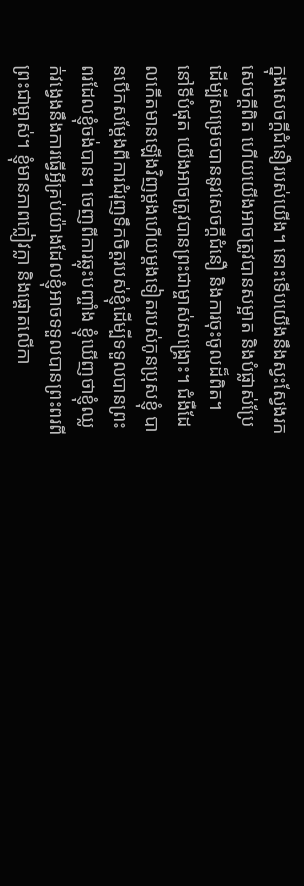ក្នុងសេចក្ដីជំនឿរបស់យើង។ នោះទើបយើងនឹងស្វះស្វែងរកសេចក្ដីពិត ហើយយើងអាចត្រូវបានសម្អាត និងបំផ្លាស់ប្រែ ដើម្បីសម្រេចបាននូវសេចក្ដីជំនឿ និងការចុះចូលដ៏ពិត។ នៅទីបំផុត យើងអាចត្រូវបានព្រះជាម្ចាស់សង្គ្រោះ។ ជំងឺដែលកើតមានឡើងវិញម្ដងហើយម្ដងទៀតរបស់កូនប្រុសខ្ញុំ បានបើកសម្ដែងពីការជំរុញទឹកចិត្តរបស់ខ្ញុំដើម្បីទទួលបានព្រះពរដែលខ្ញុំចង់បាន។ ចេញពីការឆ្លុះបញ្ចាំង ខ្ញុំឃើញថាខ្ញុំឈ្លក់វង្វេងនឹងការធ្វើអ្វីគ្រប់យ៉ាងដែលខ្ញុំអាចទទួលបានព្រះពរពីព្រះជាម្ចាស់។ ខ្ញុំមានភាពក្លៀវក្លា និងផ្តោតលើកា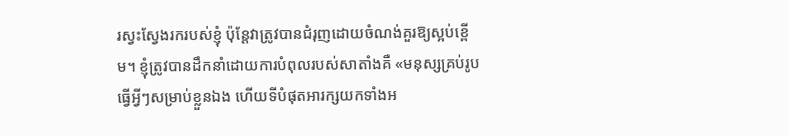រស្វះស្វែងរករបស់ខ្ញុំ ប៉ុន្តែវាត្រូវបានជំរុញដោយចំណង់គួរឱ្យស្អប់ខ្ពើម។ ខ្ញុំត្រូវបានដឹកនាំដោយការបំពុលរបស់សាតាំងគឺ «មនុស្សគ្រប់រូបធ្វើអ្វីៗសម្រាប់ខ្លួនឯង ហើយទីបំផុតអារក្សយកទាំងអ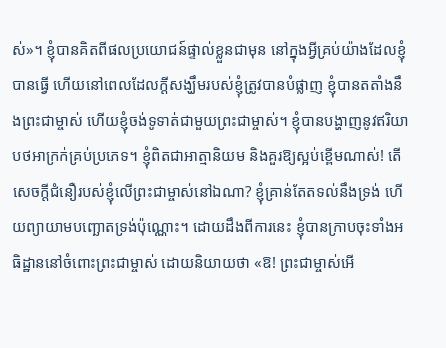ស់»។ ខ្ញុំបានគិតពីផលប្រយោជន៍ផ្ទាល់ខ្លួនជាមុន នៅក្នុងអ្វីគ្រប់យ៉ាងដែលខ្ញុំបានធ្វើ ហើយនៅពេលដែលក្តីសង្ឃឹមរបស់ខ្ញុំត្រូវបានបំផ្លាញ ខ្ញុំបានតតាំងនឹងព្រះជាម្ចាស់ ហើយខ្ញុំចង់ទូទាត់ជាមួយព្រះជាម្ចាស់។ ខ្ញុំបានបង្ហាញនូវឥរិយាបថអាក្រក់គ្រប់ប្រភេទ។ ខ្ញុំពិតជាអាត្មានិយម និងគួរឱ្យស្អប់ខ្ពើមណាស់! តើសេចក្ដីជំនឿរបស់ខ្ញុំលើព្រះជាម្ចាស់នៅឯណា? ខ្ញុំគ្រាន់តែតទល់នឹងទ្រង់ ហើយព្យាយាមបញ្ឆោតទ្រង់ប៉ុណ្ណោះ។ ដោយដឹងពីការនេះ ខ្ញុំបានក្រាបចុះទាំងអធិដ្ឋាននៅចំពោះព្រះជាម្ចាស់ ដោយនិយាយថា «ឱ! ព្រះជាម្ចាស់អើ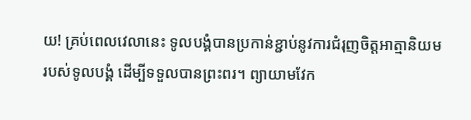យ! គ្រប់ពេលវេលានេះ ទូលបង្គំបានប្រកាន់ខ្ជាប់នូវការជំរុញចិត្តអាត្មានិយមរបស់ទូលបង្គំ ដើម្បីទទួលបានព្រះពរ។ ព្យាយាមវែក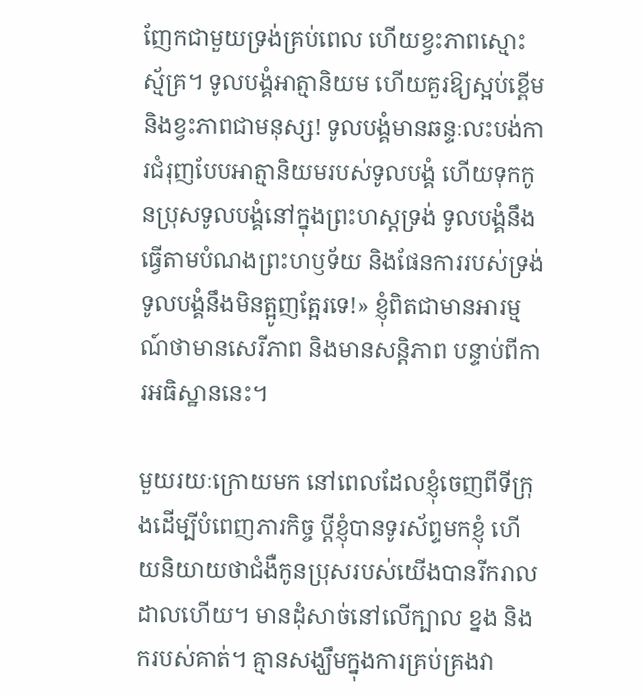ញែកជាមួយទ្រង់គ្រប់ពេល ហើយខ្វះភាពស្មោះស្ម័គ្រ។ ទូលបង្គំអាត្មានិយម ហើយគួរឱ្យស្អប់ខ្ពើម និងខ្វះភាពជាមនុស្ស! ទូលបង្គំមានឆន្ទៈលះបង់ការជំរុញបែបអាត្មានិយមរបស់ទូលបង្គំ ហើយទុកកូនប្រុសទូលបង្គំនៅក្នុងព្រះហស្ដទ្រង់ ទូលបង្គំនឹងធ្វើតាមបំណងព្រះហឫទ័យ និងផែនការរបស់ទ្រង់ ទូលបង្គំនឹងមិនត្អូញត្អែរទេ!» ខ្ញុំពិតជាមានអារម្មណ៍ថាមានសេរីភាព និងមានសន្តិភាព បន្ទាប់ពីការអធិស្ឋាននេះ។

មួយរយៈក្រោយមក នៅពេលដែលខ្ញុំចេញពីទីក្រុងដើម្បីបំពេញភារកិច្ច ប្តីខ្ញុំបានទូរស័ព្ទមកខ្ញុំ ហើយនិយាយថាជំងឺកូនប្រុសរបស់យើងបានរីករាលដាលហើយ។ មានដុំសាច់នៅលើក្បាល ខ្នង និងករបស់គាត់។ គ្មានសង្ឃឹមក្នុងការគ្រប់គ្រងវា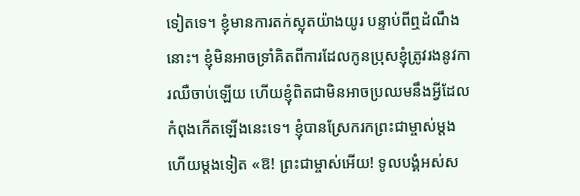ទៀតទេ។ ខ្ញុំមានការតក់ស្លុតយ៉ាងយូរ បន្ទាប់ពីឮដំណឹងនោះ។ ខ្ញុំមិនអាចទ្រាំគិតពីការដែលកូនប្រុសខ្ញុំត្រូវរងនូវការឈឺចាប់ឡើយ ហើយខ្ញុំពិតជាមិនអាចប្រឈមនឹងអ្វីដែលកំពុងកើតឡើងនេះទេ។ ខ្ញុំបានស្រែករកព្រះជាម្ចាស់ម្តងហើយម្តងទៀត «ឱ! ព្រះជាម្ចាស់អើយ! ទូលបង្គំអស់ស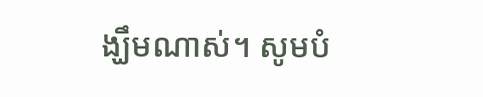ង្ឃឹមណាស់។ សូមបំ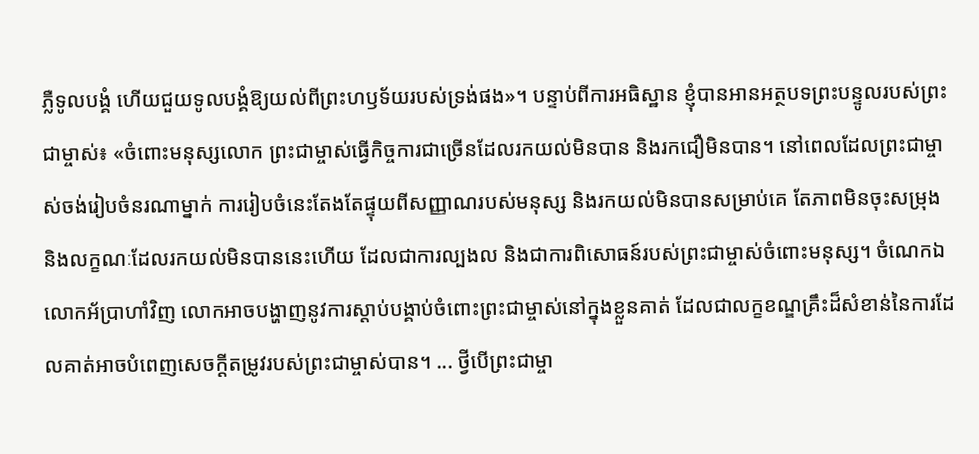ភ្លឺទូលបង្គំ ហើយជួយទូលបង្គំឱ្យយល់ពីព្រះហឫទ័យរបស់ទ្រង់ផង»។ បន្ទាប់ពីការអធិស្ឋាន ខ្ញុំបានអានអត្ថបទព្រះបន្ទូលរបស់ព្រះជាម្ចាស់៖ «ចំពោះមនុស្សលោក ព្រះជាម្ចាស់ធ្វើកិច្ចការជាច្រើនដែលរកយល់មិនបាន និងរកជឿមិនបាន។ នៅពេលដែលព្រះជាម្ចាស់ចង់រៀបចំនរណាម្នាក់ ការរៀបចំនេះតែងតែផ្ទុយពីសញ្ញាណរបស់មនុស្ស និងរកយល់មិនបានសម្រាប់គេ តែភាពមិនចុះសម្រុង និងលក្ខណៈដែលរកយល់មិនបាននេះហើយ ដែលជាការល្បងល និងជាការពិសោធន៍របស់ព្រះជាម្ចាស់ចំពោះមនុស្ស។ ចំណេកឯលោកអ័ប្រាហាំវិញ លោកអាចបង្ហាញនូវការស្ដាប់បង្គាប់ចំពោះព្រះជាម្ចាស់នៅក្នុងខ្លួនគាត់ ដែលជាលក្ខខណ្ឌគ្រឹះដ៏សំខាន់នៃការដែលគាត់អាចបំពេញសេចក្ដីតម្រូវរបស់ព្រះជាម្ចាស់បាន។ ... ថ្វីបើព្រះជាម្ចា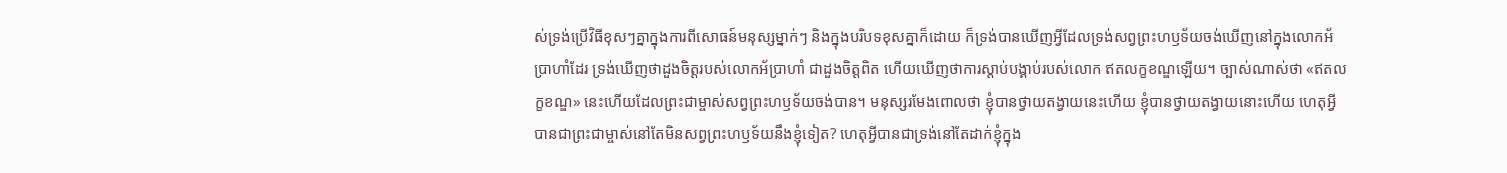ស់ទ្រង់ប្រើវិធីខុសៗគ្នាក្នុងការពីសោធន៍មនុស្សម្នាក់ៗ និងក្នុងបរិបទខុសគ្នាក៏ដោយ ក៏ទ្រង់បានឃើញអ្វីដែលទ្រង់សព្វព្រះហឫទ័យចង់ឃើញនៅក្នុងលោកអ័ប្រាហាំដែរ ទ្រង់ឃើញថាដួងចិត្តរបស់លោកអ័ប្រាហាំ ជាដួងចិត្តពិត ហើយឃើញថាការស្ដាប់បង្គាប់របស់លោក ឥតលក្ខខណ្ឌឡើយ។ ច្បាស់ណាស់ថា «ឥតលក្ខខណ្ឌ» នេះហើយដែលព្រះជាម្ចាស់សព្វព្រះហឫទ័យចង់បាន។ មនុស្សរមែងពោលថា ខ្ញុំបានថ្វាយតង្វាយនេះហើយ ខ្ញុំបានថ្វាយតង្វាយនោះហើយ ហេតុអ្វីបានជាព្រះជាម្ចាស់នៅតែមិនសព្វព្រះហឫទ័យនឹងខ្ញុំទៀត? ហេតុអ្វីបានជាទ្រង់នៅតែដាក់ខ្ញុំក្នុង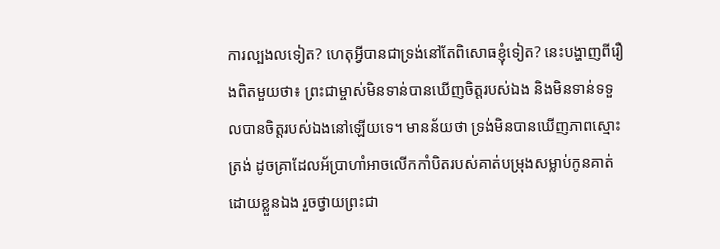ការល្បងលទៀត? ហេតុអ្វីបានជាទ្រង់នៅតែពិសោធខ្ញុំទៀត? នេះបង្ហាញពីរឿងពិតមួយថា៖ ព្រះជាម្ចាស់មិនទាន់បានឃើញចិត្តរបស់ឯង និងមិនទាន់ទទួលបានចិត្តរបស់ឯងនៅឡើយទេ។ មានន័យថា ទ្រង់មិនបានឃើញភាពស្មោះត្រង់ ដូចគ្រាដែលអ័ប្រាហាំអាចលើកកាំបិតរបស់គាត់បម្រុងសម្លាប់កូនគាត់ដោយខ្លួនឯង រួចថ្វាយព្រះជា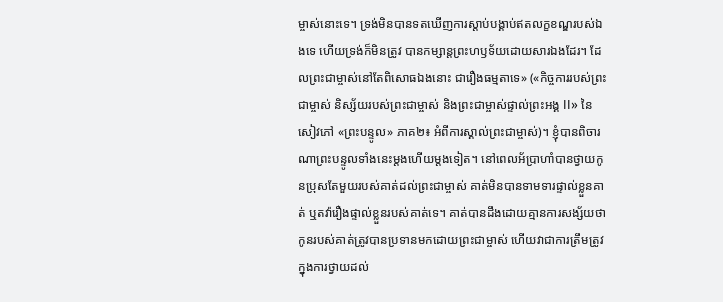ម្ចាស់នោះទេ។ ទ្រង់មិនបានទតឃើញការស្ដាប់បង្គាប់ឥតលក្ខខណ្ឌរបស់ឯងទេ ហើយទ្រង់ក៏មិនត្រូវ បានកម្សាន្តព្រះហឫទ័យដោយសារឯងដែរ។ ដែលព្រះជាម្ចាស់នៅតែពិសោធឯងនោះ ជារឿងធម្មតាទេ» («កិច្ចការរបស់ព្រះជាម្ចាស់ និស្ស័យរបស់ព្រះជាម្ចាស់ និងព្រះជាម្ចាស់ផ្ទាល់ព្រះអង្គ II» នៃសៀវភៅ «ព្រះបន្ទូល» ភាគ២៖ អំពីការស្គាល់ព្រះជាម្ចាស់)។ ខ្ញុំបានពិចារណាព្រះបន្ទូលទាំងនេះម្តងហើយម្តងទៀត។ នៅពេលអ័ប្រាហាំបានថ្វាយកូនប្រុសតែមួយរបស់គាត់ដល់ព្រះជាម្ចាស់ គាត់មិនបានទាមទារផ្ទាល់ខ្លួនគាត់ ឬតវ៉ារឿងផ្ទាល់ខ្លួនរបស់គាត់ទេ។ គាត់បានដឹងដោយគ្មានការសង្ស័យថាកូនរបស់គាត់ត្រូវបានប្រទានមកដោយព្រះជាម្ចាស់ ហើយវាជាការត្រឹមត្រូវក្នុងការថ្វាយដល់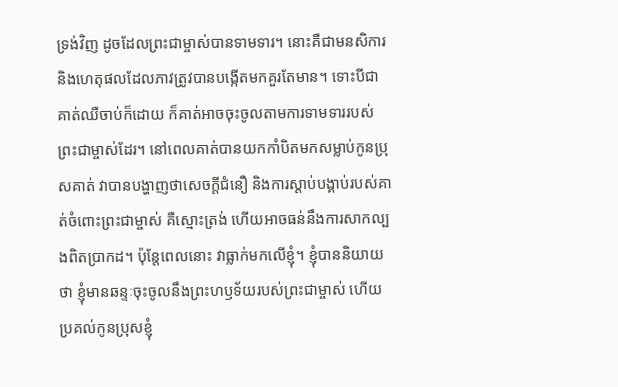ទ្រង់វិញ ដូចដែលព្រះជាម្ចាស់បានទាមទារ។ នោះគឺជាមនសិការ និងហេតុផលដែលភាវត្រូវបានបង្កើតមកគួរតែមាន។ ទោះបីជាគាត់ឈឺចាប់ក៏ដោយ ក៏គាត់អាចចុះចូលតាមការទាមទាររបស់ព្រះជាម្ចាស់ដែរ។ នៅពេលគាត់បានយកកាំបិតមកសម្លាប់កូនប្រុសគាត់ វាបានបង្ហាញថាសេចក្ដីជំនឿ និងការស្ដាប់បង្គាប់របស់គាត់ចំពោះព្រះជាម្ចាស់ គឺស្មោះត្រង់ ហើយអាចធន់នឹងការសាកល្បងពិតប្រាកដ។ ប៉ុន្តែពេលនោះ វាធ្លាក់មកលើខ្ញុំ។ ខ្ញុំបាននិយាយថា ខ្ញុំមានឆន្ទៈចុះចូលនឹងព្រះហឫទ័យរបស់ព្រះជាម្ចាស់ ហើយប្រគល់កូនប្រុសខ្ញុំ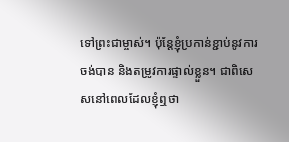ទៅព្រះជាម្ចាស់។ ប៉ុន្តែខ្ញុំប្រកាន់ខ្ជាប់នូវការចង់បាន និងតម្រូវការផ្ទាល់ខ្លួន។ ជាពិសេសនៅពេលដែលខ្ញុំឮថា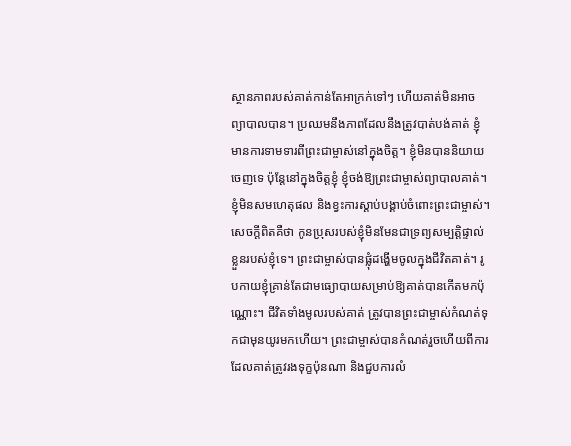ស្ថានភាពរបស់គាត់កាន់តែអាក្រក់ទៅៗ ហើយគាត់មិនអាចព្យាបាលបាន។ ប្រឈមនឹងភាពដែលនឹងត្រូវបាត់បង់គាត់ ខ្ញុំមានការទាមទារពីព្រះជាម្ចាស់នៅក្នុងចិត្ត។ ខ្ញុំមិនបាននិយាយចេញទេ ប៉ុន្តែនៅក្នុងចិត្តខ្ញុំ ខ្ញុំចង់ឱ្យព្រះជាម្ចាស់ព្យាបាលគាត់។ ខ្ញុំមិនសមហេតុផល និងខ្វះការស្ដាប់បង្គាប់ចំពោះព្រះជាម្ចាស់។ សេចក្ដីពិតគឺថា កូនប្រុសរបស់ខ្ញុំមិនមែនជាទ្រព្យសម្បត្តិផ្ទាល់ខ្លួនរបស់ខ្ញុំទេ។ ព្រះជាម្ចាស់បានផ្លុំដង្ហើមចូលក្នុងជីវិតគាត់។ រូបកាយខ្ញុំគ្រាន់តែជាមធ្យោបាយសម្រាប់ឱ្យគាត់បានកើតមកប៉ុណ្ណោះ។ ជីវិតទាំងមូលរបស់គាត់ ត្រូវបានព្រះជាម្ចាស់កំណត់ទុកជាមុនយូរមកហើយ។ ព្រះជាម្ចាស់បានកំណត់រួចហើយពីការដែលគាត់ត្រូវរងទុក្ខប៉ុនណា និងជួបការលំ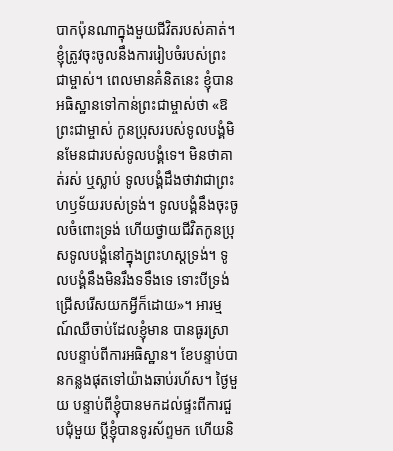បាកប៉ុនណាក្នុងមួយជីវិតរបស់គាត់។ ខ្ញុំត្រូវចុះចូលនឹងការរៀបចំរបស់ព្រះជាម្ចាស់។ ពេលមានគំនិតនេះ ខ្ញុំបានអធិស្ឋានទៅកាន់ព្រះជាម្ចាស់ថា «ឱព្រះជាម្ចាស់ កូនប្រុសរបស់ទូលបង្គំមិនមែនជារបស់ទូលបង្គំទេ។ មិនថាគាត់រស់ ឬស្លាប់ ទូលបង្គំដឹងថាវាជាព្រះហឫទ័យរបស់ទ្រង់។ ទូលបង្គំនឹងចុះចូលចំពោះទ្រង់ ហើយថ្វាយជីវិតកូនប្រុសទូលបង្គំនៅក្នុងព្រះហស្ដទ្រង់។ ទូលបង្គំនឹងមិនរឹងទទឹងទេ ទោះបីទ្រង់ជ្រើសរើសយកអ្វីក៏ដោយ»។ អារម្មណ៍ឈឺចាប់ដែលខ្ញុំមាន បានធូរស្រាលបន្ទាប់ពីការអធិស្ឋាន។ ខែបន្ទាប់បានកន្លងផុតទៅយ៉ាងឆាប់រហ័ស។ ថ្ងៃមួយ បន្ទាប់ពីខ្ញុំបានមកដល់ផ្ទះពីការជួបជុំមួយ ប្តីខ្ញុំបានទូរស័ព្ទមក ហើយនិ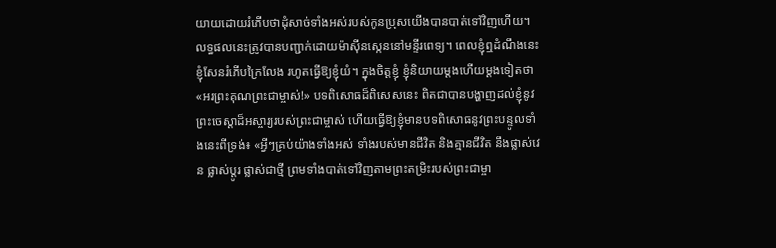យាយដោយរំភើបថាដុំសាច់ទាំងអស់របស់កូនប្រុសយើងបានបាត់ទៅវិញហើយ។ លទ្ធផលនេះត្រូវបានបញ្ជាក់ដោយម៉ាស៊ីនស្កេននៅមន្ទីរពេទ្យ។ ពេលខ្ញុំឮដំណឹងនេះ ខ្ញុំសែនរំភើបក្រៃលែង រហូតធ្វើឱ្យខ្ញុំយំ។ ក្នុងចិត្តខ្ញុំ ខ្ញុំនិយាយម្តងហើយម្តងទៀតថា «អរព្រះគុណព្រះជាម្ចាស់!» បទពិសោធដ៏ពិសេសនេះ ពិតជាបានបង្ហាញដល់ខ្ញុំនូវព្រះចេស្តាដ៏អស្ចារ្យរបស់ព្រះជាម្ចាស់ ហើយធ្វើឱ្យខ្ញុំមានបទពិសោធនូវព្រះបន្ទូលទាំងនេះពីទ្រង់៖ «អ្វីៗគ្រប់យ៉ាងទាំងអស់ ទាំងរបស់មានជីវិត និងគ្មានជីវិត នឹងផ្លាស់វេន ផ្លាស់ប្ដូរ ផ្លាស់ជាថ្មី ព្រមទាំងបាត់ទៅវិញតាមព្រះតម្រិះរបស់ព្រះជាម្ចា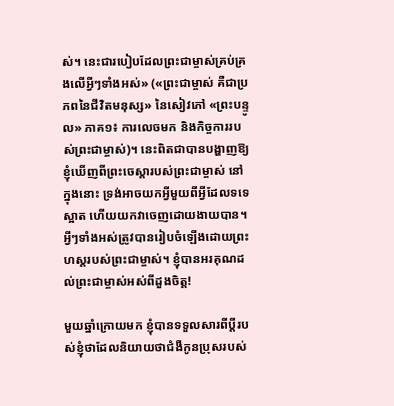ស់។ នេះជារបៀបដែលព្រះជាម្ចាស់គ្រប់គ្រងលើអ្វីៗទាំងអស់» («ព្រះជាម្ចាស់ គឺជាប្រភពនៃជីវិតមនុស្ស» នៃសៀវភៅ «ព្រះបន្ទូល» ភាគ១៖ ការលេចមក និងកិច្ចការរបស់ព្រះជាម្ចាស់)។ នេះពិតជាបានបង្ហាញឱ្យខ្ញុំឃើញពីព្រះចេស្ដារបស់ព្រះជាម្ចាស់ នៅក្នុងនោះ ទ្រង់អាចយកអ្វីមួយពីអ្វីដែលទទេស្អាត ហើយយកវាចេញដោយងាយបាន។ អ្វីៗទាំងអស់ត្រូវបានរៀបចំឡើងដោយព្រះហស្តរបស់ព្រះជាម្ចាស់។ ខ្ញុំបានអរគុណដល់ព្រះជាម្ចាស់អស់ពីដួងចិត្ត!

មួយឆ្នាំក្រោយមក ខ្ញុំបានទទួលសារពីប្ដីរបស់ខ្ញុំថាដែលនិយាយថាជំងឺកូនប្រុសរបស់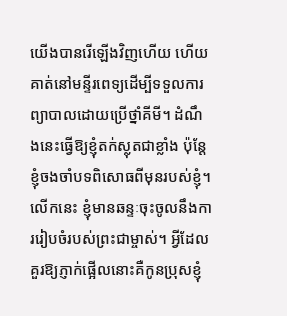យើងបានរើឡើងវិញហើយ ហើយគាត់នៅមន្ទីរពេទ្យដើម្បីទទួលការព្យាបាលដោយប្រើថ្នាំគីមី។ ដំណឹងនេះធ្វើឱ្យខ្ញុំតក់ស្លុតជាខ្លាំង ប៉ុន្តែខ្ញុំចងចាំបទពិសោធពីមុនរបស់ខ្ញុំ។ លើកនេះ ខ្ញុំមានឆន្ទៈចុះចូលនឹងការរៀបចំរបស់ព្រះជាម្ចាស់។ អ្វីដែលគួរឱ្យភ្ញាក់ផ្អើលនោះគឺកូនប្រុសខ្ញុំ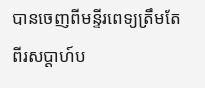បានចេញពីមន្ទីរពេទ្យត្រឹមតែពីរសប្តាហ៍ប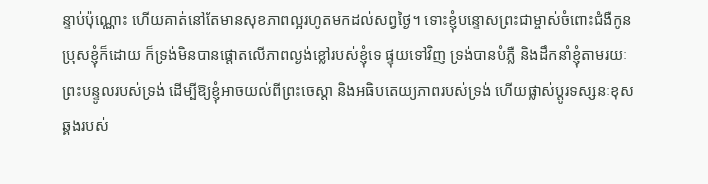ន្ទាប់ប៉ុណ្ណោះ ហើយគាត់នៅតែមានសុខភាពល្អរហូតមកដល់សព្វថ្ងៃ។ ទោះខ្ញុំបន្ទោសព្រះជាម្ចាស់ចំពោះជំងឺកូនប្រុសខ្ញុំក៏ដោយ ក៏ទ្រង់មិនបានផ្តោតលើភាពល្ងង់ខ្លៅរបស់ខ្ញុំទេ ផ្ទុយទៅវិញ ទ្រង់បានបំភ្លឺ និងដឹកនាំខ្ញុំតាមរយៈព្រះបន្ទូលរបស់ទ្រង់ ដើម្បីឱ្យខ្ញុំអាចយល់ពីព្រះចេស្ដា និងអធិបតេយ្យភាពរបស់ទ្រង់ ហើយផ្លាស់ប្តូរទស្សនៈខុសឆ្គងរបស់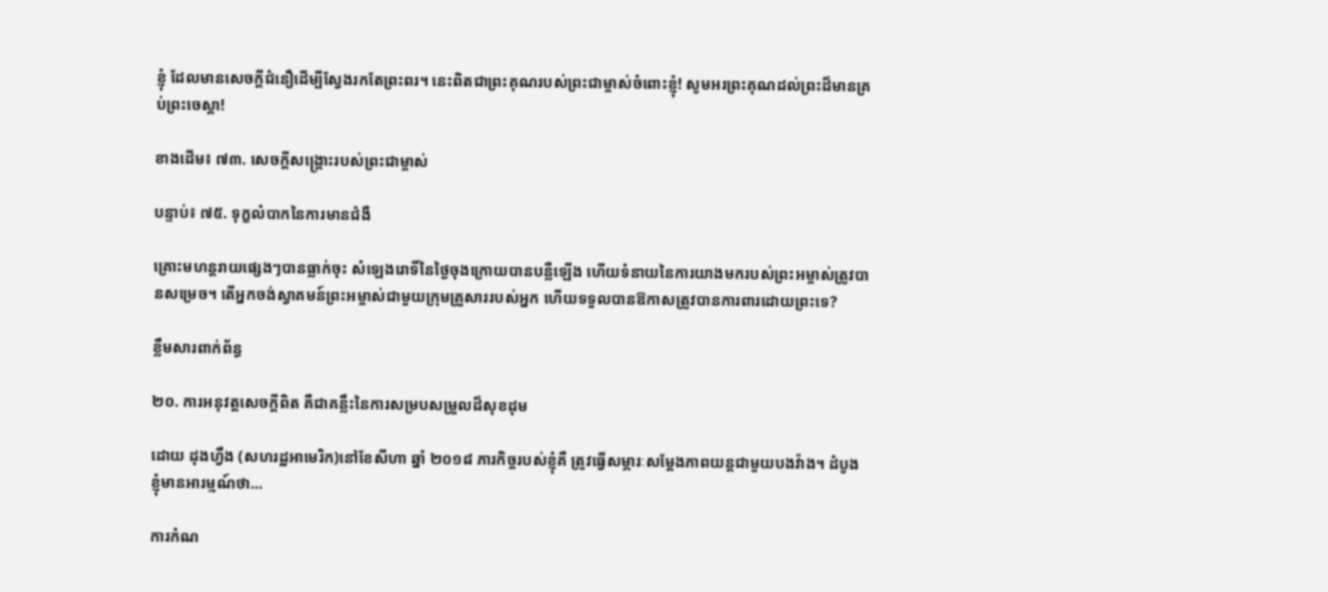ខ្ញុំ ដែលមានសេចក្ដីជំនឿដើម្បីស្វែងរកតែព្រះពរ។ នេះពិតជាព្រះគុណរបស់ព្រះជាម្ចាស់ចំពោះខ្ញុំ! សូមអរព្រះគុណដល់ព្រះដ៏មានគ្រប់ព្រះចេស្ដា!

ខាងដើម៖ ៧៣. សេចក្ដីសង្គ្រោះរបស់ព្រះជាម្ចាស់

បន្ទាប់៖ ៧៥. ទុក្ខលំបាកនៃការមានជំងឺ

គ្រោះមហន្តរាយផ្សេងៗបានធ្លាក់ចុះ សំឡេងរោទិ៍នៃថ្ងៃចុងក្រោយបានបន្លឺឡើង ហើយទំនាយនៃការយាងមករបស់ព្រះអម្ចាស់ត្រូវបានសម្រេច។ តើអ្នកចង់ស្វាគមន៍ព្រះអម្ចាស់ជាមួយក្រុមគ្រួសាររបស់អ្នក ហើយទទួលបានឱកាសត្រូវបានការពារដោយព្រះទេ?

ខ្លឹមសារពាក់ព័ន្ធ

២០. ការអនុវត្តសេចក្ដីពិត គឺជាគន្លឹះនៃការសម្របសម្រួលដ៏សុខដុម

ដោយ ដុងហ្វឹង (សហរដ្ឋអាមេរិក)នៅខែសីហា ឆ្នាំ ២០១៨ ភារកិច្ចរបស់ខ្ញុំគឺ ត្រូវធ្វើសម្ភារៈសម្ដែងភាពយន្តជាមួយបងវ៉ាង។ ដំបូង ខ្ញុំមានអារម្មណ៍ថា...

ការកំណ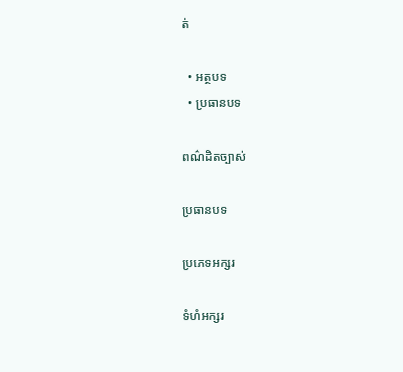ត់

  • អត្ថបទ
  • ប្រធានបទ

ពណ៌ដិតច្បាស់

ប្រធានបទ

ប្រភេទអក្សរ

ទំហំអក្សរ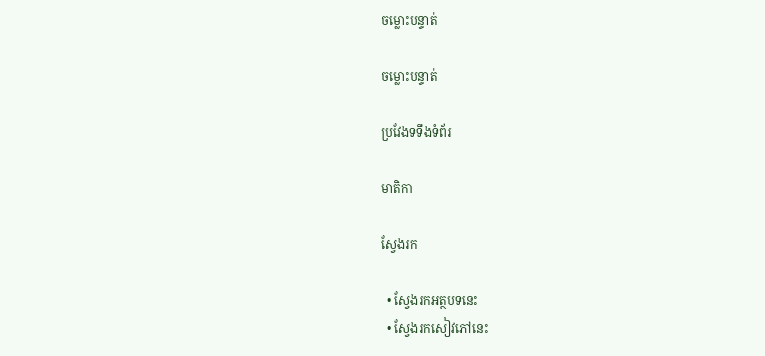ចម្លោះបន្ទាត់

ចម្លោះបន្ទាត់

ប្រវែងទទឹងទំព័រ

មាតិកា

ស្វែងរក

  • ស្វែងរកអត្ថបទនេះ
  • ស្វែងរកសៀវភៅនេះ